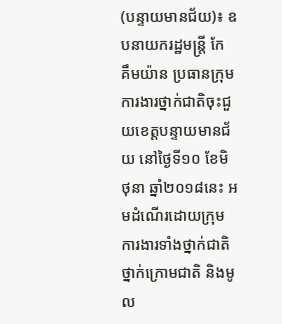(បន្ទាយមានជ័យ)៖ ឧបនាយករដ្ឋមន្ត្រី កែ គឹមយ៉ាន ប្រធានក្រុមការងារថ្នាក់ជាតិចុះជួយខេត្តបន្ទាយមានជ័យ នៅថ្ងៃទី១០ ខែមិថុនា ឆ្នាំ២០១៨នេះ អមដំណើរដោយក្រុមការងារទាំងថ្នាក់ជាតិ ថ្នាក់ក្រោមជាតិ និងមូល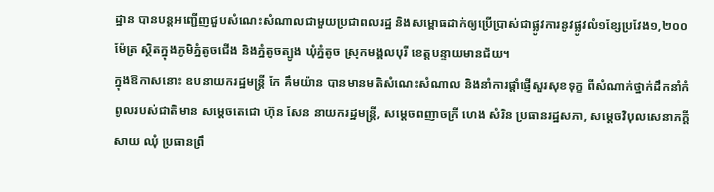ដ្ឋាន បានបន្ដអញ្ជើញជួបសំណេះសំណាលជាមួយប្រជាពលរដ្ឋ និងសម្ពោធដាក់ឲ្យប្រើប្រាស់ជាផ្លូវការនូវផ្លូវលំ១ខ្សែប្រវែង១,២០០ម៉ែត្រ ស្ថិតក្នុងភូមិភ្នំតូចជើង និងភ្នំតូចត្បូង ឃុំភ្នំតូច ស្រុកមង្គលបុរី ខេត្តបន្ទាយមានជ័យ។
ក្នុងឱកាសនោះ ឧបនាយករដ្ឋមន្ដ្រី កែ គឹមយ៉ាន បានមានមតិសំណេះសំណាល និងនាំការផ្ដាំផ្ញើសួរសុខទុក្ខ ពីសំណាក់ថ្នាក់ដឹកនាំកំពូលរបស់ជាតិមាន សម្ដេចតេជោ ហ៊ុន សែន នាយករដ្ឋមន្រ្តី, សម្ដេចពញាចក្រី ហេង សំរិន ប្រធានរដ្ឋសភា, សម្ដេចវិបុលសេនាភក្ដី សាយ ឈុំ ប្រធានព្រឹ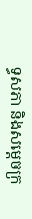ទ្ធសភា និងសម្តេចក្រ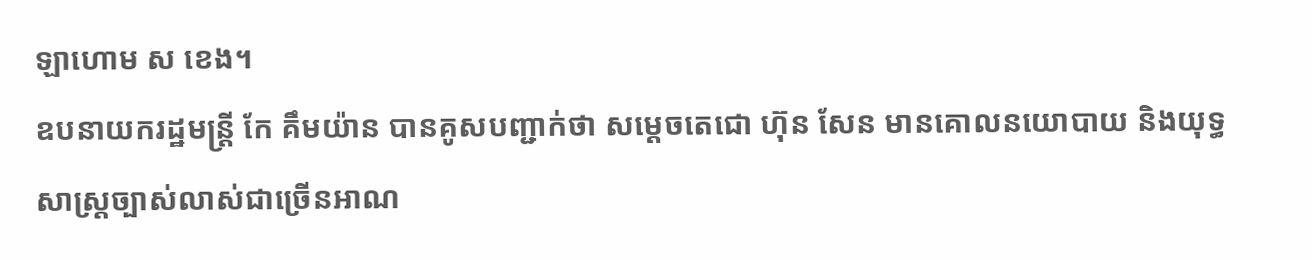ឡាហោម ស ខេង។
ឧបនាយករដ្ឋមន្ដ្រី កែ គឹមយ៉ាន បានគូសបញ្ជាក់ថា សម្តេចតេជោ ហ៊ុន សែន មានគោលនយោបាយ និងយុទ្ធសាស្រ្តច្បាស់លាស់ជាច្រើនអាណ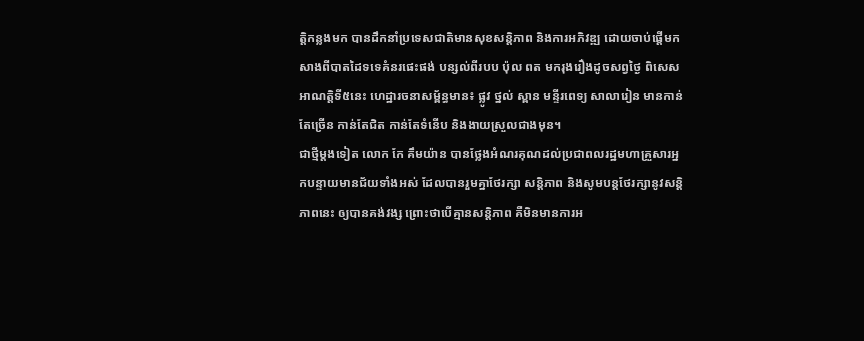ត្តិកន្លងមក បានដឹកនាំប្រទេសជាតិមានសុខសន្តិភាព និងការអភិវឌ្ឍ ដោយចាប់ផ្តើមកសាងពីបាតដៃទទេគំនរផេះផង់ បន្សល់ពីរបប ប៉ុល ពត មករុងរឿងដូចសព្វថ្ងៃ ពិសេសអាណត្តិទី៥នេះ ហេដ្ឋារចនាសម្ព័ន្ធមាន៖ ផ្លូវ ថ្នល់ ស្ពាន មន្ទីរពេទ្យ សាលារៀន មានកាន់តែច្រើន កាន់តែជិត កាន់តែទំនើប និងងាយស្រួលជាងមុន។
ជាថ្មីម្តងទៀត លោក កែ គឹមយ៉ាន បានថ្លែងអំណរគុណដល់ប្រជាពលរដ្ឋមហាគ្រួសារអ្នកបន្ទាយមានជ័យទាំងអស់ ដែលបានរួមគ្នាថែរក្សា សន្តិភាព និងសូមបន្តថែរក្សានូវសន្តិភាពនេះ ឲ្យបានគង់វង្ស ព្រោះថាបើគ្មានសន្តិភាព គឺមិនមានការអ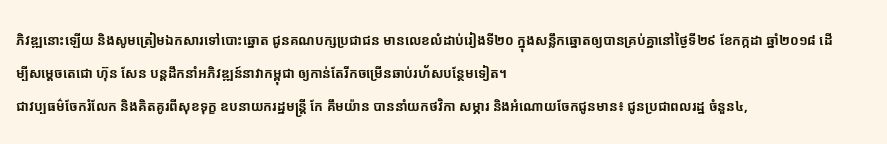ភិវឌ្ឍនោះឡើយ និងសូមត្រៀមឯកសារទៅបោះឆ្នោត ជូនគណបក្សប្រជាជន មានលេខលំដាប់រៀងទី២០ ក្នុងសន្លឹកឆ្នោតឲ្យបានគ្រប់គ្នានៅថ្ងៃទី២៩ ខែកក្កដា ឆ្នាំ២០១៨ ដើម្បីសម្តេចតេជោ ហ៊ុន សែន បន្តដឹកនាំអភិវឌ្ឍន៍នាវាកម្ពុជា ឲ្យកាន់តែរីកចម្រើនឆាប់រហ័សបន្ថែមទៀត។
ជាវប្បធម៌ចែករំលែក និងគិតគូរពីសុខទុក្ខ ឧបនាយករដ្ឋមន្ដ្រី កែ គឹមយ៉ាន បាននាំយកថវិកា សម្ភារ និងអំណោយចែកជូនមាន៖ ជូនប្រជាពលរដ្ឋ ចំនួន៤,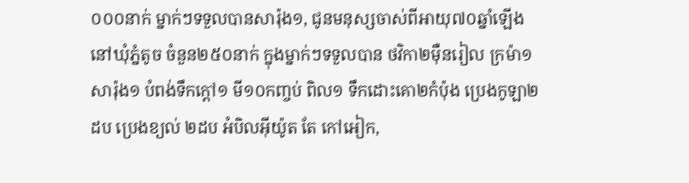០០០នាក់ ម្នាក់ៗទទួលបានសារ៉ុង១, ជូនមនុស្សចាស់ពីអាយុ៧០ឆ្នាំឡើង នៅឃុំភ្នំតូច ចំនួន២៥០នាក់ ក្នុងម្នាក់ៗទទួលបាន ថវិកា២ម៉ឺនរៀល ក្រម៉ា១ សារ៉ុង១ បំពង់ទឹកក្ដៅ១ មី១០កញ្ចប់ ពិល១ ទឹកដោះគោ២កំប៉ុង ប្រេងកូឡា២ដប ប្រេងខ្យល់ ២ដប អំបិលអ៊ីយ៉ូត តែ កៅអៀក,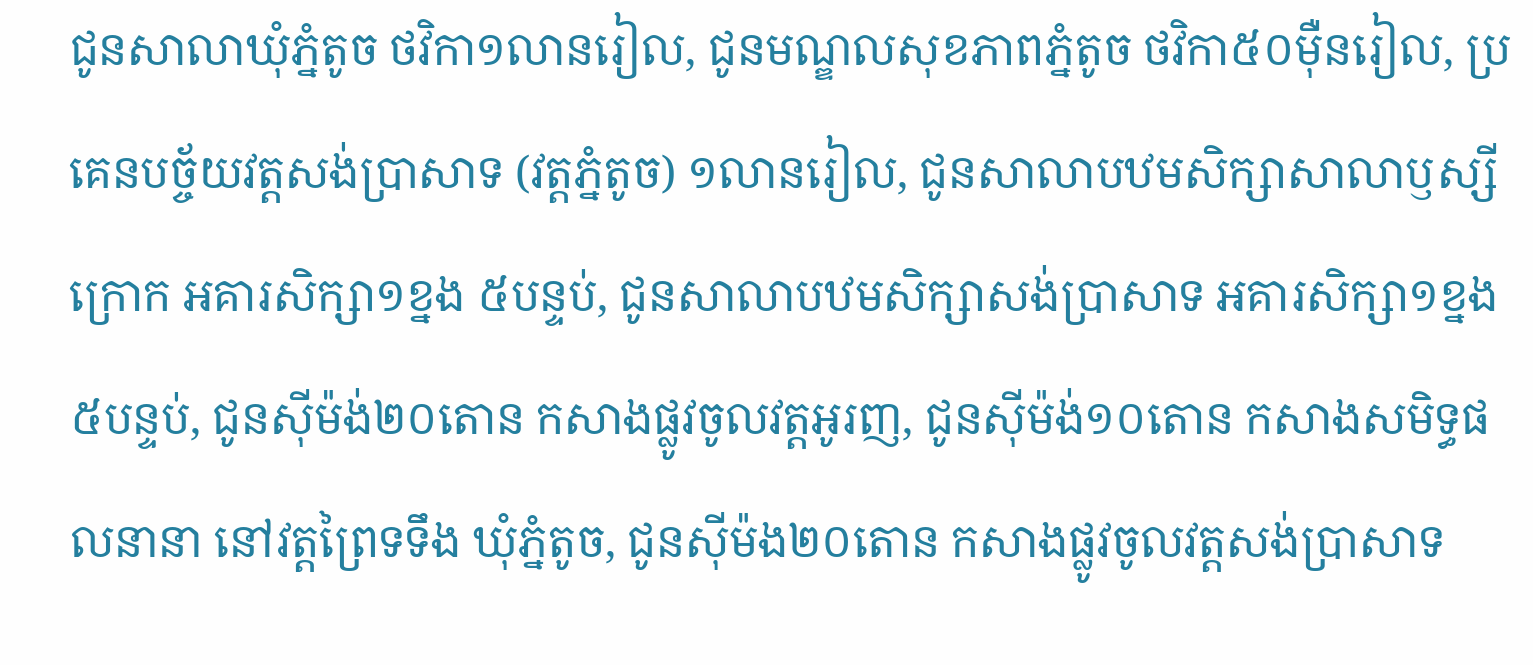ជូនសាលាឃុំភ្នំតូច ថវិកា១លានរៀល, ជូនមណ្ឌលសុខភាពភ្នំតូច ថវិកា៥០ម៉ឺនរៀល, ប្រគេនបច្ច័យវត្តសង់ប្រាសាទ (វត្តភ្នំតូច) ១លានរៀល, ជូនសាលាបឋមសិក្សាសាលាឫស្សីក្រោក អគារសិក្សា១ខ្នង ៥បន្ទប់, ជូនសាលាបឋមសិក្សាសង់ប្រាសាទ អគារសិក្សា១ខ្នង ៥បន្ទប់, ជូនស៊ីម៉ង់២០តោន កសាងផ្លូវចូលវត្តអូរញ, ជូនស៊ីម៉ង់១០តោន កសាងសមិទ្ធផលនានា នៅវត្តព្រៃទទឹង ឃុំភ្នំតូច, ជូនស៊ីម៉ង២០តោន កសាងផ្លូវចូលវត្តសង់ប្រាសាទ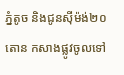ភ្នំតូច និងជូនស៊ីម៉ង់២០តោន កសាងផ្លូវចូលទៅ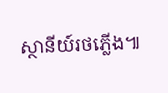ស្ថានីយ៍រថភ្លើង៕